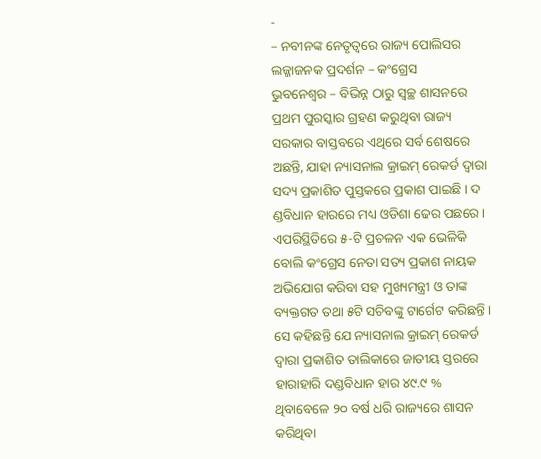-
– ନବୀନଙ୍କ ନେତୃତ୍ୱରେ ରାଜ୍ୟ ପୋଲିସର ଲଜ୍ଜାଜନକ ପ୍ରଦର୍ଶନ – କଂଗ୍ରେସ
ଭୁବନେଶ୍ୱର – ବିଭିନ୍ନ ଠାରୁ ସ୍ୱଚ୍ଛ ଶାସନରେ ପ୍ରଥମ ପୁରସ୍କାର ଗ୍ରହଣ କରୁଥିବା ରାଜ୍ୟ ସରକାର ବାସ୍ତବରେ ଏଥିରେ ସର୍ବ ଶେଷରେ ଅଛନ୍ତି, ଯାହା ନ୍ୟାସନାଲ କ୍ରାଇମ୍ ରେକର୍ଡ ଦ୍ୱାରା ସଦ୍ୟ ପ୍ରକାଶିତ ପୁସ୍ତକରେ ପ୍ରକାଶ ପାଇଛି । ଦ ଣ୍ଡବିଧାନ ହାରରେ ମଧ୍ୟ ଓଡିଶା ଢେର ପଛରେ । ଏପରିସ୍ଥିତିରେ ୫-ଟି ପ୍ରଚଳନ ଏକ ଭେଳିକି ବୋଲି କଂଗ୍ରେସ ନେତା ସତ୍ୟ ପ୍ରକାଶ ନାୟକ ଅଭିଯୋଗ କରିବା ସହ ମୁଖ୍ୟମନ୍ତ୍ରୀ ଓ ତାଙ୍କ ବ୍ୟକ୍ତଗତ ତଥା ୫ଟି ସଚିବଙ୍କୁ ଟାର୍ଗେଟ କରିଛନ୍ତି ।
ସେ କହିଛନ୍ତି ଯେ ନ୍ୟାସନାଲ କ୍ରାଇମ୍ ରେକର୍ଡ ଦ୍ୱାରା ପ୍ରକାଶିତ ତାଲିକାରେ ଜାତୀୟ ସ୍ତରରେ ହାରାହାରି ଦଣ୍ଡବିଧାନ ହାର ୪୯.୯ % ଥିବାବେଳେ ୨୦ ବର୍ଷ ଧରି ରାଜ୍ୟରେ ଶାସନ କରିଥିବା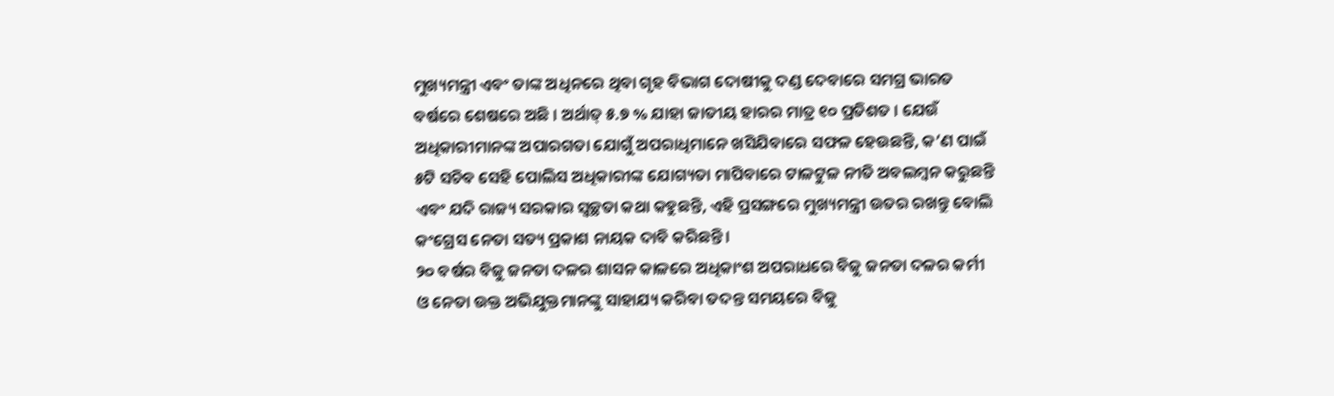ମୁଖ୍ୟମନ୍ତ୍ରୀ ଏବଂ ତାଙ୍କ ଅଧିନରେ ଥିବା ଗୃହ ବିଭାଗ ଦୋଷୀକୁ ଦଣ୍ଡ ଦେବାରେ ସମଗ୍ର ଭାରତ ବର୍ଷରେ ଶେଷରେ ଅଛି । ଅର୍ଥାତ୍ ୫.୭ % ଯାହା ଜାତୀୟ ହାରର ମାତ୍ର ୧୦ ପ୍ରତିଶତ । ଯେଉଁ ଅଧିକାରୀମାନଙ୍କ ଅପାରଗତା ଯୋଗୁଁ ଅପରାଧିମାନେ ଖସିଯିବାରେ ସଫଳ ହେଉଛନ୍ତି, କ’ଣ ପାଇଁ ୫ଟି ସଚିବ ସେହି ପୋଲିସ ଅଧିକାରୀଙ୍କ ଯୋଗ୍ୟତା ମାପିବାରେ ଟାଳଟୁଳ ନୀତି ଅବଲମ୍ବନ କରୁଛନ୍ତି ଏବଂ ଯଦି ରାଜ୍ୟ ସରକାର ସ୍ୱଚ୍ଛତା କଥା କହୁଛନ୍ତି, ଏହି ପ୍ରସଙ୍ଗରେ ମୁଖ୍ୟମନ୍ତ୍ରୀ ଉତର ରଖନ୍ତୁ ବୋଲି କଂଗ୍ରେସ ନେତା ସତ୍ୟ ପ୍ରକାଶ ନାୟକ ଦାବି କରିଛନ୍ତି ।
୨୦ ବର୍ଷର ବିଜୁ ଜନତା ଦଳର ଶାସନ କାଳରେ ଅଧିକାଂଶ ଅପରାଧରେ ବିଜୁ ଜନତା ଦଳର କର୍ମୀ ଓ ନେତା ଉକ୍ତ ଅଭିଯୁକ୍ତମାନଙ୍କୁ ସାହାଯ୍ୟ କରିବା ତଦନ୍ତ ସମୟରେ ବିଜୁ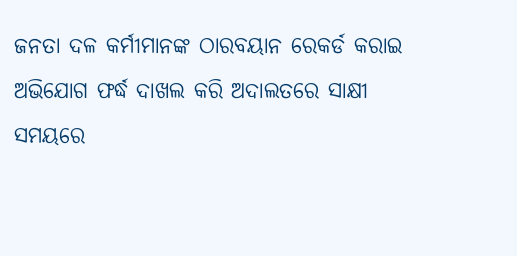ଜନତା ଦଳ କର୍ମୀମାନଙ୍କ ଠାରବୟାନ ରେକର୍ଡ କରାଇ ଅଭିଯୋଗ ଫର୍ଦ୍ଧ ଦାଖଲ କରି ଅଦାଲତରେ ସାକ୍ଷୀ ସମୟରେ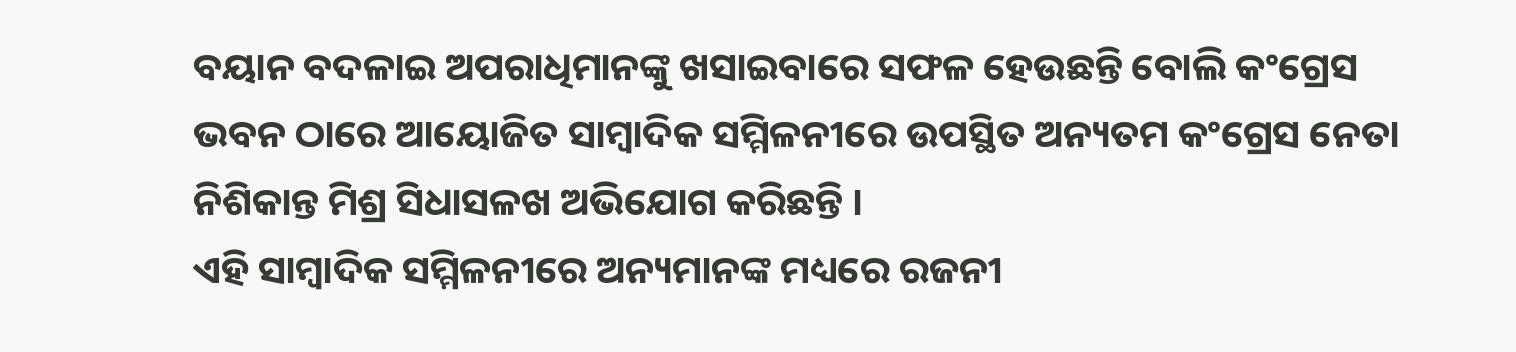ବୟାନ ବଦଳାଇ ଅପରାଧିମାନଙ୍କୁ ଖସାଇବାରେ ସଫଳ ହେଉଛନ୍ତି ବୋଲି କଂଗ୍ରେସ ଭବନ ଠାରେ ଆୟୋଜିତ ସାମ୍ବାଦିକ ସମ୍ମିଳନୀରେ ଉପସ୍ଥିତ ଅନ୍ୟତମ କଂଗ୍ରେସ ନେତା ନିଶିକାନ୍ତ ମିଶ୍ର ସିଧାସଳଖ ଅଭିଯୋଗ କରିଛନ୍ତି ।
ଏହି ସାମ୍ବାଦିକ ସମ୍ମିଳନୀରେ ଅନ୍ୟମାନଙ୍କ ମଧ୍ୟରେ ରଜନୀ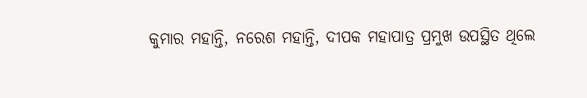କୁମାର ମହାନ୍ତି, ନରେଶ ମହାନ୍ତି, ଦୀପକ ମହାପାତ୍ର ପ୍ରମୁଖ ଉପସ୍ଥିତ ଥିଲେ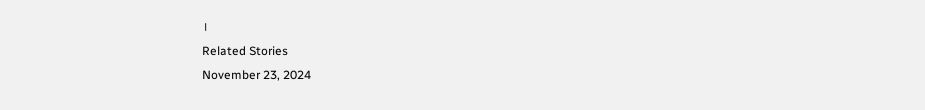।
Related Stories
November 23, 2024